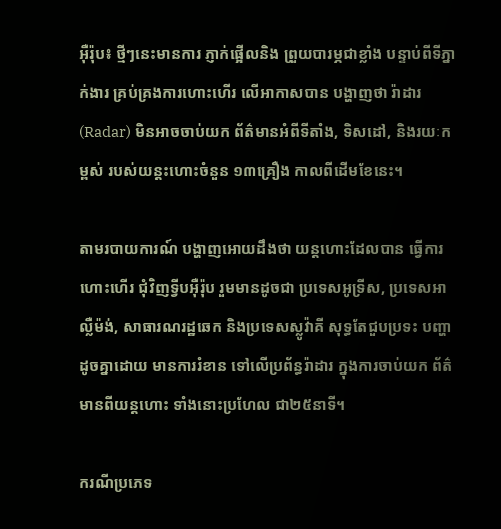អ៊ឺរ៉ុប៖ ថ្មីៗនេះមានការ ភ្ញាក់ផ្អើលនិង ព្រួយបារម្ភជាខ្លាំង បន្ទាប់ពីទីភ្នាក់ងារ គ្រប់គ្រងការហោះហើរ លើអាកាសបាន បង្ហាញថា រ៉ាដារ (Radar) មិនអាចចាប់យក ព័ត៌មានអំពីទីតាំង, ទិសដៅ, និងរយៈកម្ពស់ របស់យន្តះហោះចំនួន ១៣គ្រឿង កាលពីដើមខែនេះ។

តាមរបាយការណ៍ បង្ហាញអោយដឹងថា យន្តហោះដែលបាន ធ្វើការហោះហើរ ជុំវិញទ្វីបអ៊ឺរ៉ុប រួមមានដូចជា ប្រទេសអូទ្រីស, ប្រទេសអាល្លឺម៉ង់, សាធារណរដ្ឋឆេក និងប្រទេសស្លូវ៉ាគី សុទ្ធតែជួបប្រទះ បញ្ហាដូចគ្នាដោយ មានការរំខាន ទៅលើប្រព័ន្ធរ៉ាដារ ក្នុងការចាប់យក ព័ត៌មានពីយន្តហោះ ទាំងនោះប្រហែល ជា២៥នាទី។

ករណីប្រភេទ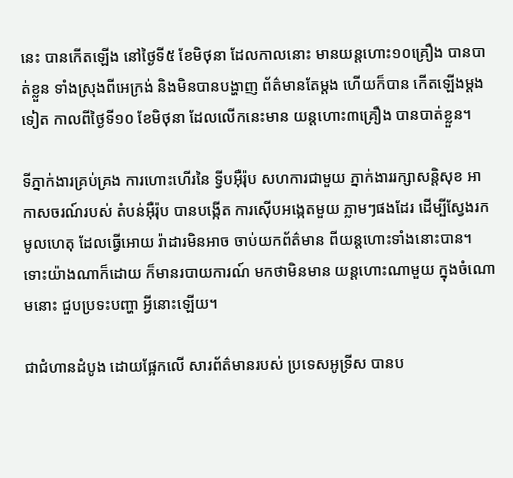នេះ បានកើតឡើង នៅថ្ងៃទី៥ ខែមិថុនា ដែលកាលនោះ មានយន្តហោះ១០គ្រឿង បានបាត់ខ្លួន ទាំងស្រុងពីអេក្រង់ និងមិនបានបង្ហាញ ព័ត៌មានតែម្តង ហើយក៏បាន កើតឡើងម្តងទៀត កាលពីថ្ងៃទី១០ ខែមិថុនា ដែលលើកនេះមាន យន្តហោះ៣គ្រឿង បានបាត់ខ្លួន។

ទីភ្នាក់ងារគ្រប់គ្រង ការហោះហើរនៃ ទ្វីបអ៊ឺរ៉ុប សហការជាមួយ ភ្នាក់ងាររក្សាសន្តិសុខ អាកាសចរណ៍របស់ តំបន់អ៊ឺរ៉ុប បានបង្កើត ការស៊ើបអង្កេតមួយ ភ្លាមៗផងដែរ ដើម្បីស្វែងរកមូលហេតុ ដែលធ្វើអោយ រ៉ាដារមិនអាច ចាប់យកព័ត៌មាន ពីយន្តហោះទាំងនោះបាន។ ទោះយ៉ាងណាក៏ដោយ ក៏មានរបាយការណ៍ មកថាមិនមាន យន្តហោះណាមួយ ក្នុងចំណោមនោះ ជួបប្រទះបញ្ហា អ្វីនោះឡើយ។

ជាជំហានដំបូង ដោយផ្អែកលើ សារព័ត៌មានរបស់ ប្រទេសអូទ្រីស បានប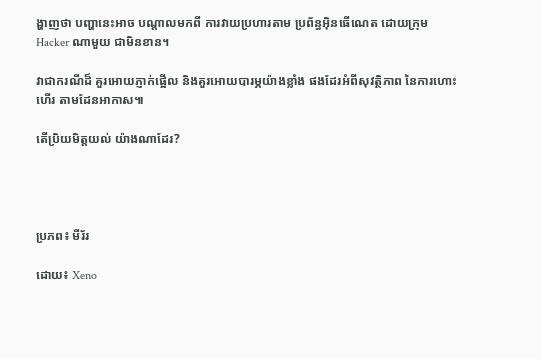ង្ហាញថា បញ្ហានេះអាច បណ្តាលមកពី ការវាយប្រហារតាម ប្រព័ន្ធអ៊ិនធើណេត ដោយក្រុម Hacker ណាមួយ ជាមិនខាន។

វាជាករណីដ៏ គួរអោយភ្ញាក់ផ្អើល និងគួរអោយបារម្ភយ៉ាងខ្លាំង ផងដែរអំពីសុវត្ថិភាព នៃការហោះហើរ តាមដែនអាកាស៕

តើប្រិយមិត្តយល់ យ៉ាងណាដែរ?




ប្រភព៖ មីរ័រ

ដោយ៖ Xeno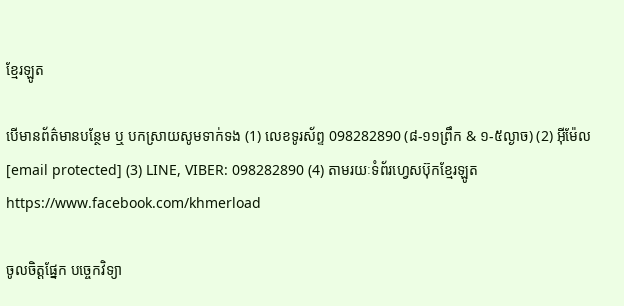ខ្មែរឡូត

បើមានព័ត៌មានបន្ថែម ឬ បកស្រាយសូមទាក់ទង (1) លេខទូរស័ព្ទ 098282890 (៨-១១ព្រឹក & ១-៥ល្ងាច) (2) អ៊ីម៉ែល [email protected] (3) LINE, VIBER: 098282890 (4) តាមរយៈទំព័រហ្វេសប៊ុកខ្មែរឡូត https://www.facebook.com/khmerload

ចូលចិត្តផ្នែក បច្ចេកវិទ្យា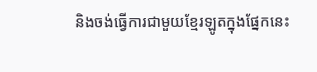និងចង់ធ្វើការជាមួយខ្មែរឡូតក្នុងផ្នែកនេះ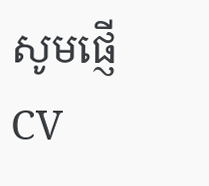សូមផ្ញើ CV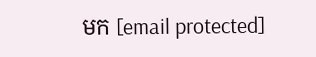មក [email protected]